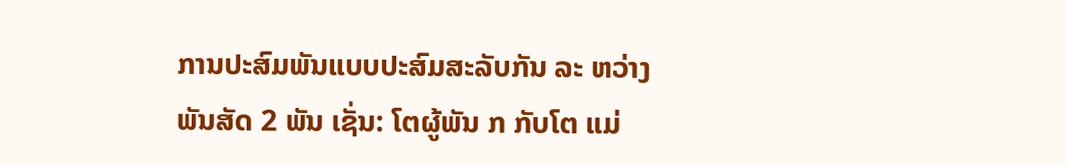ການປະສົມພັນແບບປະສົມສະລັບກັນ ລະ ຫວ່າງ ພັນສັດ 2 ພັນ ເຊັ່ນ: ໂຕຜູ້ພັນ ກ ກັບໂຕ ແມ່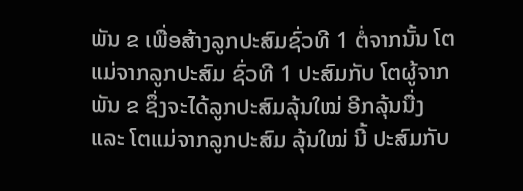ພັນ ຂ ເພື່ອສ້າງລູກປະສົມຊົ່ວທີ 1 ຕໍ່ຈາກນັ້ນ ໂຕແມ່ຈາກລູກປະສົມ ຊົ່ວທີ 1 ປະສົມກັບ ໂຕຜູ້ຈາກພັນ ຂ ຊຶ່ງຈະໄດ້ລູກປະສົມລຸ້ນໃໝ່ ອີກລຸ້ນນື່ງ ແລະ ໂຕແມ່ຈາກລູກປະສົມ ລຸ້ນໃໝ່ ນີ້ ປະສົມກັບ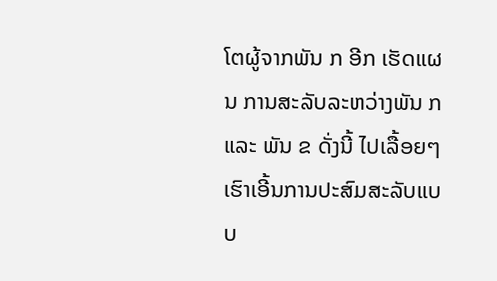ໂຕຜູ້ຈາກພັນ ກ ອີກ ເຮັດແຜນ ການສະລັບລະຫວ່າງພັນ ກ ແລະ ພັນ ຂ ດັ່ງນີ້ ໄປເລື້ອຍໆ ເຮົາເອີ້ນການປະສົມສະລັບແບບ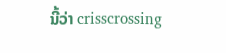ນີ້ວ່າ crisscrossing